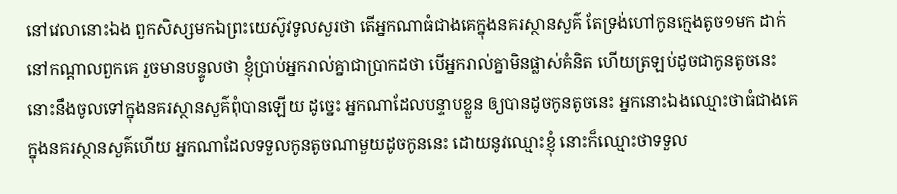នៅវេលានោះឯង ពួកសិស្សមកឯព្រះយេស៊ូវទូលសួរថា តើអ្នកណាធំជាងគេក្នុងនគរស្ថានសួគ៌ តែទ្រង់ហៅកូនក្មេងតូច១មក ដាក់នៅកណ្តាលពួកគេ រួចមានបន្ទូលថា ខ្ញុំប្រាប់អ្នករាល់គ្នាជាប្រាកដថា បើអ្នករាល់គ្នាមិនផ្លាស់គំនិត ហើយត្រឡប់ដូចជាកូនតូចនេះ នោះនឹងចូលទៅក្នុងនគរស្ថានសួគ៌ពុំបានឡើយ ដូច្នេះ អ្នកណាដែលបន្ទាបខ្លួន ឲ្យបានដូចកូនតូចនេះ អ្នកនោះឯងឈ្មោះថាធំជាងគេក្នុងនគរស្ថានសួគ៌ហើយ អ្នកណាដែលទទួលកូនតូចណាមួយដូចកូននេះ ដោយនូវឈ្មោះខ្ញុំ នោះក៏ឈ្មោះថាទទួល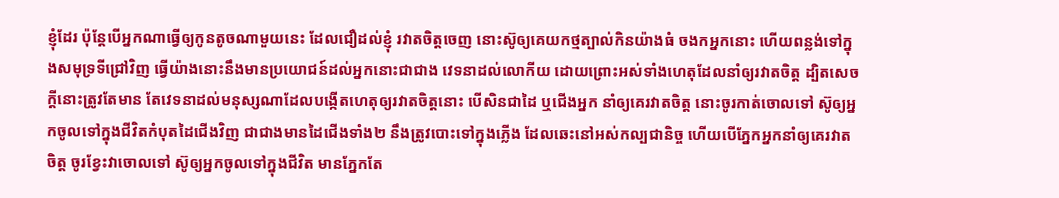ខ្ញុំដែរ ប៉ុន្តែបើអ្នកណាធ្វើឲ្យកូនតូចណាមួយនេះ ដែលជឿដល់ខ្ញុំ រវាតចិត្តចេញ នោះស៊ូឲ្យគេយកថ្មត្បាល់កិនយ៉ាងធំ ចងកអ្នកនោះ ហើយពន្លង់ទៅក្នុងសមុទ្រទីជ្រៅវិញ ធ្វើយ៉ាងនោះនឹងមានប្រយោជន៍ដល់អ្នកនោះជាជាង វេទនាដល់លោកីយ ដោយព្រោះអស់ទាំងហេតុដែលនាំឲ្យរវាតចិត្ត ដ្បិតសេចក្ដីនោះត្រូវតែមាន តែវេទនាដល់មនុស្សណាដែលបង្កើតហេតុឲ្យរវាតចិត្តនោះ បើសិនជាដៃ ឬជើងអ្នក នាំឲ្យគេរវាតចិត្ត នោះចូរកាត់ចោលទៅ ស៊ូឲ្យអ្នកចូលទៅក្នុងជីវិតកំបុតដៃជើងវិញ ជាជាងមានដៃជើងទាំង២ នឹងត្រូវបោះទៅក្នុងភ្លើង ដែលឆេះនៅអស់កល្បជានិច្ច ហើយបើភ្នែកអ្នកនាំឲ្យគេរវាតចិត្ត ចូរខ្វែះវាចោលទៅ ស៊ូឲ្យអ្នកចូលទៅក្នុងជីវិត មានភ្នែកតែ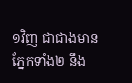១វិញ ជាជាងមានភ្នែកទាំង២ នឹង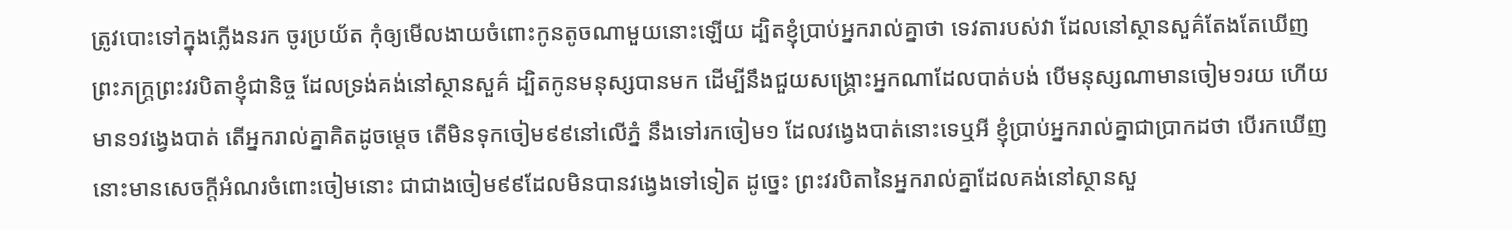ត្រូវបោះទៅក្នុងភ្លើងនរក ចូរប្រយ័ត កុំឲ្យមើលងាយចំពោះកូនតូចណាមួយនោះឡើយ ដ្បិតខ្ញុំប្រាប់អ្នករាល់គ្នាថា ទេវតារបស់វា ដែលនៅស្ថានសួគ៌តែងតែឃើញព្រះភក្ត្រព្រះវរបិតាខ្ញុំជានិច្ច ដែលទ្រង់គង់នៅស្ថានសួគ៌ ដ្បិតកូនមនុស្សបានមក ដើម្បីនឹងជួយសង្គ្រោះអ្នកណាដែលបាត់បង់ បើមនុស្សណាមានចៀម១រយ ហើយមាន១វង្វេងបាត់ តើអ្នករាល់គ្នាគិតដូចម្តេច តើមិនទុកចៀម៩៩នៅលើភ្នំ នឹងទៅរកចៀម១ ដែលវង្វេងបាត់នោះទេឬអី ខ្ញុំប្រាប់អ្នករាល់គ្នាជាប្រាកដថា បើរកឃើញ នោះមានសេចក្ដីអំណរចំពោះចៀមនោះ ជាជាងចៀម៩៩ដែលមិនបានវង្វេងទៅទៀត ដូច្នេះ ព្រះវរបិតានៃអ្នករាល់គ្នាដែលគង់នៅស្ថានសួ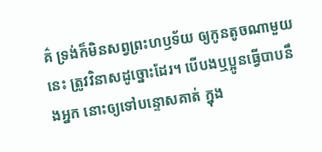គ៌ ទ្រង់ក៏មិនសព្វព្រះហឫទ័យ ឲ្យកូនតូចណាមួយនេះ ត្រូវវិនាសដូច្នោះដែរ។ បើបងឬប្អូនធ្វើបាបនឹងអ្នក នោះឲ្យទៅបន្ទោសគាត់ ក្នុង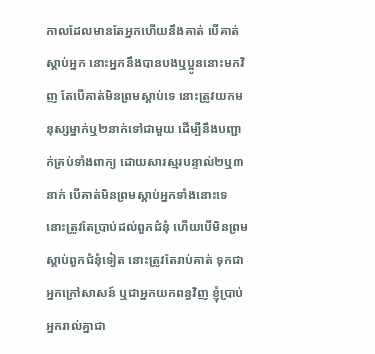កាលដែលមានតែអ្នកហើយនឹងគាត់ បើគាត់ស្តាប់អ្នក នោះអ្នកនឹងបានបងឬប្អូននោះមកវិញ តែបើគាត់មិនព្រមស្តាប់ទេ នោះត្រូវយកមនុស្សម្នាក់ឬ២នាក់ទៅជាមួយ ដើម្បីនឹងបញ្ជាក់គ្រប់ទាំងពាក្យ ដោយសារស្មរបន្ទាល់២ឬ៣នាក់ បើគាត់មិនព្រមស្តាប់អ្នកទាំងនោះទេ នោះត្រូវតែប្រាប់ដល់ពួកជំនុំ ហើយបើមិនព្រមស្តាប់ពួកជំនុំទៀត នោះត្រូវតែរាប់គាត់ ទុកជាអ្នកក្រៅសាសន៍ ឬជាអ្នកយកពន្ធវិញ ខ្ញុំប្រាប់អ្នករាល់គ្នាជា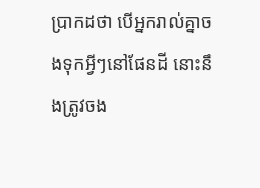ប្រាកដថា បើអ្នករាល់គ្នាចងទុកអ្វីៗនៅផែនដី នោះនឹងត្រូវចង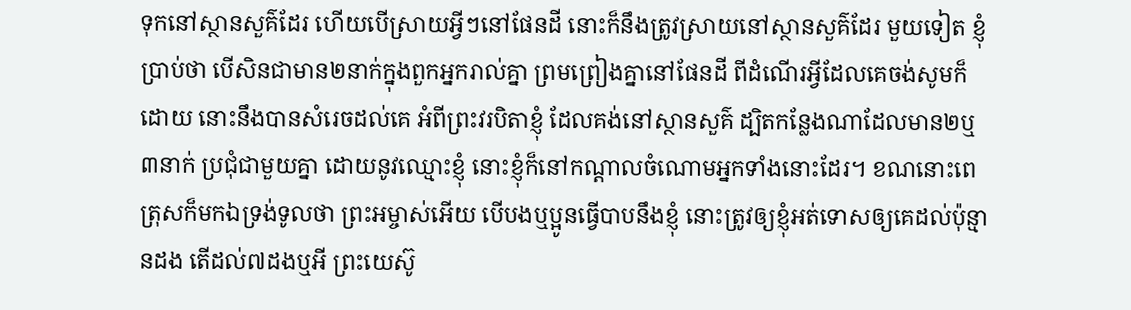ទុកនៅស្ថានសួគ៌ដែរ ហើយបើស្រាយអ្វីៗនៅផែនដី នោះក៏នឹងត្រូវស្រាយនៅស្ថានសួគ៌ដែរ មួយទៀត ខ្ញុំប្រាប់ថា បើសិនជាមាន២នាក់ក្នុងពួកអ្នករាល់គ្នា ព្រមព្រៀងគ្នានៅផែនដី ពីដំណើរអ្វីដែលគេចង់សូមក៏ដោយ នោះនឹងបានសំរេចដល់គេ អំពីព្រះវរបិតាខ្ញុំ ដែលគង់នៅស្ថានសួគ៌ ដ្បិតកន្លែងណាដែលមាន២ឬ៣នាក់ ប្រជុំជាមួយគ្នា ដោយនូវឈ្មោះខ្ញុំ នោះខ្ញុំក៏នៅកណ្តាលចំណោមអ្នកទាំងនោះដែរ។ ខណនោះពេត្រុសក៏មកឯទ្រង់ទូលថា ព្រះអម្ចាស់អើយ បើបងឬប្អូនធ្វើបាបនឹងខ្ញុំ នោះត្រូវឲ្យខ្ញុំអត់ទោសឲ្យគេដល់ប៉ុន្មានដង តើដល់៧ដងឬអី ព្រះយេស៊ូ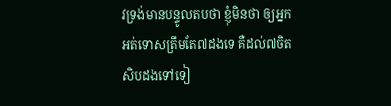វទ្រង់មានបន្ទូលតបថា ខ្ញុំមិនថា ឲ្យអ្នកអត់ទោសត្រឹមតែ៧ដងទេ គឺដល់៧ចិតសិបដងទៅទៀ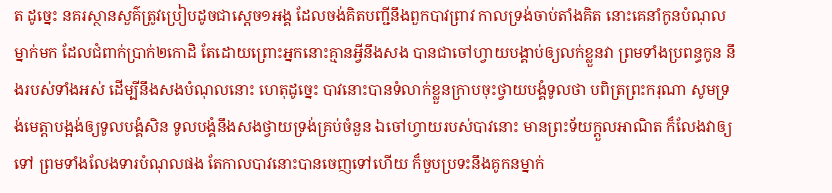ត ដូច្នេះ នគរស្ថានសួគ៌ត្រូវប្រៀបដូចជាស្តេច១អង្គ ដែលចង់គិតបញ្ជីនឹងពួកបាវព្រាវ កាលទ្រង់ចាប់តាំងគិត នោះគេនាំកូនបំណុលម្នាក់មក ដែលជំពាក់ប្រាក់២កោដិ តែដោយព្រោះអ្នកនោះគ្មានអ្វីនឹងសង បានជាចៅហ្វាយបង្គាប់ឲ្យលក់ខ្លួនវា ព្រមទាំងប្រពន្ធកូន នឹងរបស់ទាំងអស់ ដើម្បីនឹងសងបំណុលនោះ ហេតុដូច្នេះ បាវនោះបានទំលាក់ខ្លួនក្រាបចុះថ្វាយបង្គំទូលថា បពិត្រព្រះករុណា សូមទ្រង់មេត្តាបង្អង់ឲ្យទូលបង្គំសិន ទូលបង្គំនឹងសងថ្វាយទ្រង់គ្រប់ចំនួន ឯចៅហ្វាយរបស់បាវនោះ មានព្រះទ័យក្តួលអាណិត ក៏លែងវាឲ្យទៅ ព្រមទាំងលែងទារបំណុលផង តែកាលបាវនោះបានចេញទៅហើយ ក៏ចួបប្រទះនឹងគូកនម្នាក់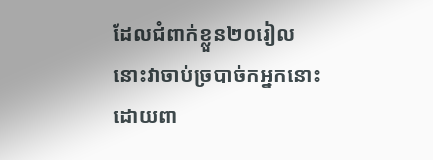ដែលជំពាក់ខ្លួន២០រៀល នោះវាចាប់ច្របាច់កអ្នកនោះ ដោយពា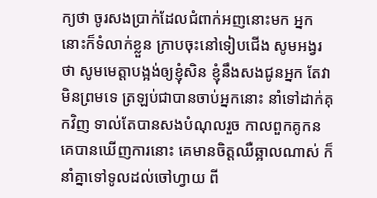ក្យថា ចូរសងប្រាក់ដែលជំពាក់អញនោះមក អ្នកនោះក៏ទំលាក់ខ្លួន ក្រាបចុះនៅទៀបជើង សូមអង្វរថា សូមមេត្តាបង្អង់ឲ្យខ្ញុំសិន ខ្ញុំនឹងសងជូនអ្នក តែវាមិនព្រមទេ ត្រឡប់ជាបានចាប់អ្នកនោះ នាំទៅដាក់គុកវិញ ទាល់តែបានសងបំណុលរួច កាលពួកគូកនគេបានឃើញការនោះ គេមានចិត្តឈឺឆ្អាលណាស់ ក៏នាំគ្នាទៅទូលដល់ចៅហ្វាយ ពី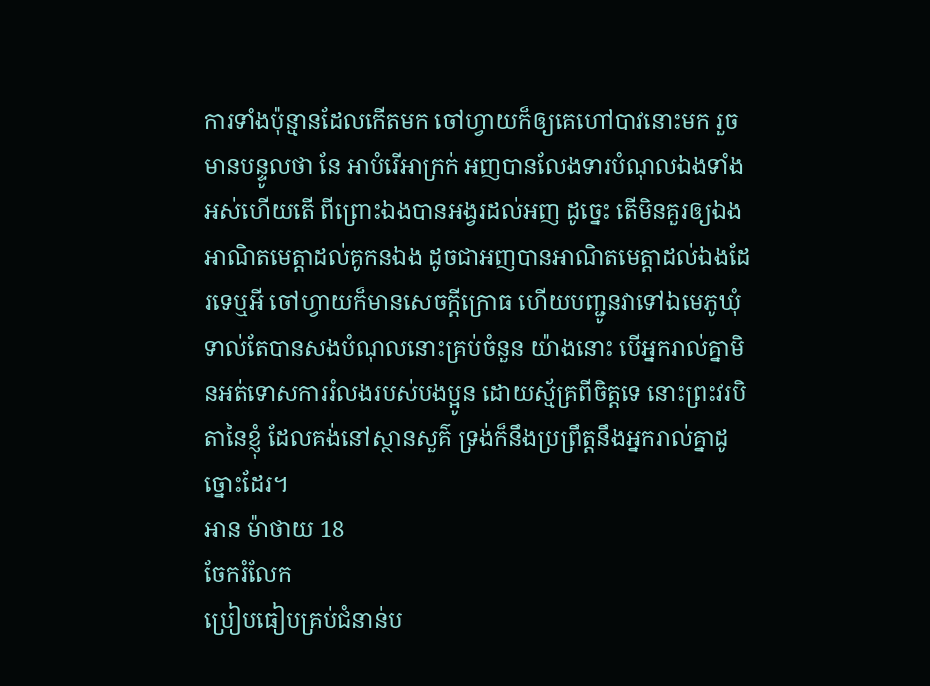ការទាំងប៉ុន្មានដែលកើតមក ចៅហ្វាយក៏ឲ្យគេហៅបាវនោះមក រួចមានបន្ទូលថា នែ អាបំរើអាក្រក់ អញបានលែងទារបំណុលឯងទាំងអស់ហើយតើ ពីព្រោះឯងបានអង្វរដល់អញ ដូច្នេះ តើមិនគួរឲ្យឯងអាណិតមេត្តាដល់គូកនឯង ដូចជាអញបានអាណិតមេត្តាដល់ឯងដែរទេឬអី ចៅហ្វាយក៏មានសេចក្ដីក្រោធ ហើយបញ្ជូនវាទៅឯមេភូឃុំ ទាល់តែបានសងបំណុលនោះគ្រប់ចំនួន យ៉ាងនោះ បើអ្នករាល់គ្នាមិនអត់ទោសការរំលងរបស់បងប្អូន ដោយស្ម័គ្រពីចិត្តទេ នោះព្រះវរបិតានៃខ្ញុំ ដែលគង់នៅស្ថានសួគ៌ ទ្រង់ក៏នឹងប្រព្រឹត្តនឹងអ្នករាល់គ្នាដូច្នោះដែរ។
អាន ម៉ាថាយ 18
ចែករំលែក
ប្រៀបធៀបគ្រប់ជំនាន់ប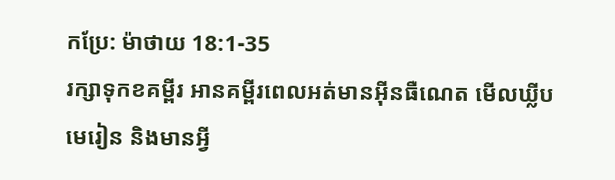កប្រែ: ម៉ាថាយ 18:1-35
រក្សាទុកខគម្ពីរ អានគម្ពីរពេលអត់មានអ៊ីនធឺណេត មើលឃ្លីបមេរៀន និងមានអ្វី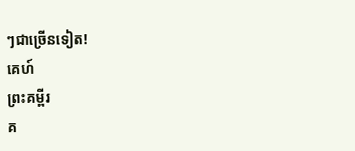ៗជាច្រើនទៀត!
គេហ៍
ព្រះគម្ពីរ
គ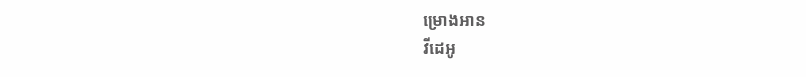ម្រោងអាន
វីដេអូ